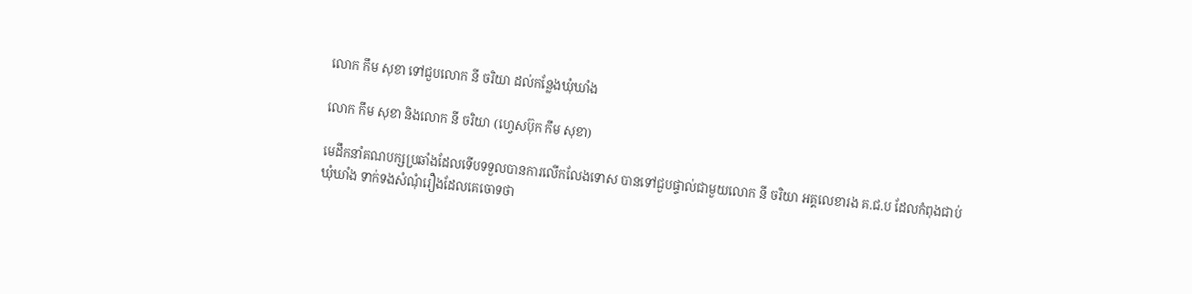លោក កឹម សុខា ទៅជួបលោក នី ចរិយា ដល់កន្លែងឃុំឃាំង

លោក កឹម សុខា និងលោក នី ចរិយា (ហ្វេសប៊ុក កឹម សុខា)

មេដឹកនាំគណបក្សប្រឆាំងដែលទើបទទួលបានការលើកលែងទោស បានទៅជួបផ្ទាល់ជាមួយលោក នី ចរិយា អគ្គលេខារង គ.ជ.ប ដែលកំពុងជាប់ឃុំឃាំង ទាក់ទងសំណុំរឿងដែលគេចោទថា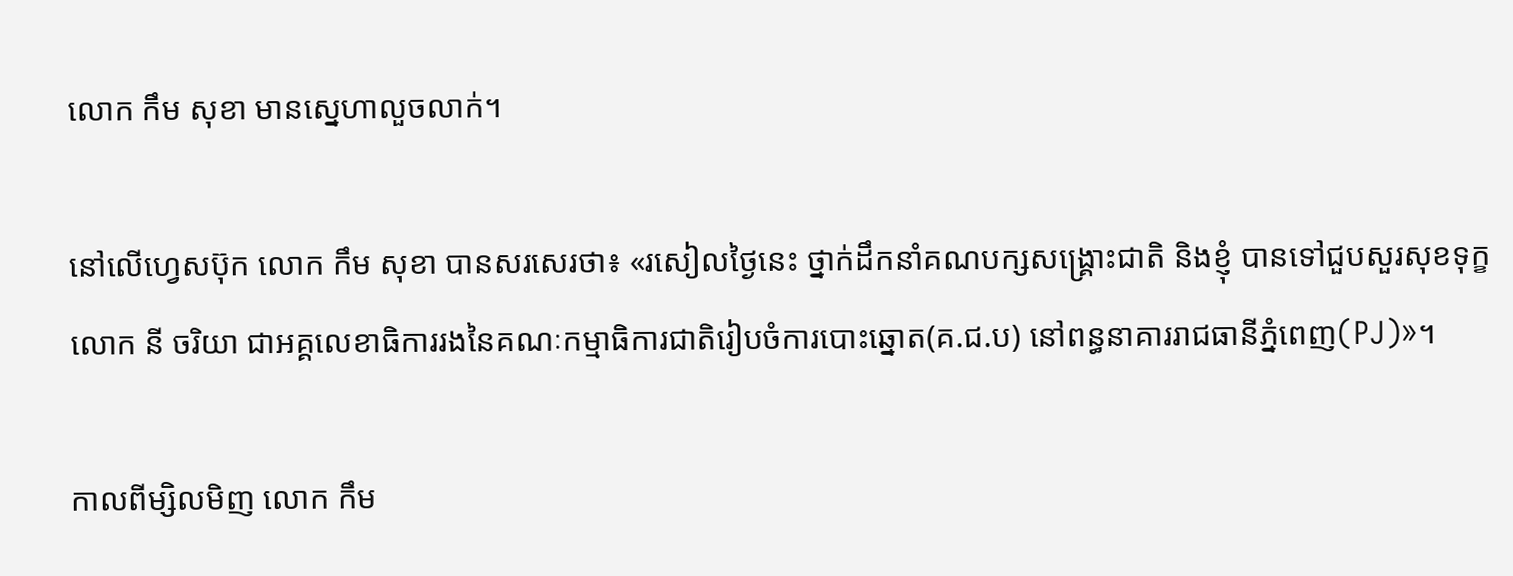លោក កឹម សុខា មានស្នេហាលួចលាក់។

នៅលើហ្វេសប៊ុក លោក កឹម សុខា បានសរសេរថា៖ «រសៀលថ្ងៃនេះ ថ្នាក់ដឹកនាំគណបក្សសង្គ្រោះជាតិ និងខ្ញុំ បានទៅជួបសួរសុខទុក្ខ លោក នី ចរិយា ជាអគ្គលេខាធិការរងនៃគណៈកម្មាធិការជាតិរៀបចំការបោះឆ្នោត(គ.ជ.ប) នៅពន្ធនាគាររាជធានីភ្នំពេញ(PJ)»។

កាលពីម្សិលមិញ លោក កឹម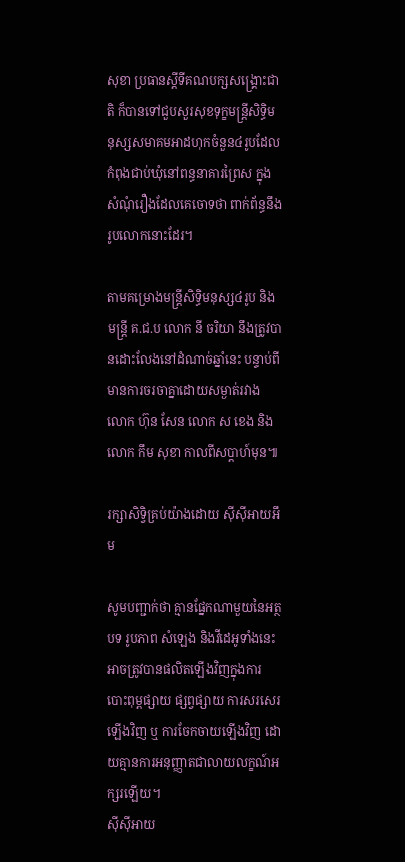សុខា ប្រធានស្តីទីគណបក្សសង្រ្គោះជាតិ ក៏បានទៅជួបសួរសុខទុក្ខមន្រ្តីសិទ្ធិមនុស្សសមាគមអាដហុកចំនួន៤រូបដែលកំពុងជាប់ឃុំនៅពន្ធនាគារព្រៃស ក្នុងសំណុំរឿងដែលគេចោទថា ពាក់ព័ន្ធនឹងរូបលោកនោះដែរ។

តាមគម្រោងមន្រ្តីសិទ្ធិមនុស្ស៤រូប និងមន្រ្តី គ.ជ.ប លោក នី ចរិយា នឹងត្រូវបានដោះលែងនៅដំណាច់ឆ្នាំនេះ បន្ទាប់ពីមានការចរចាគ្នាដោយសម្ងាត់រវាង លោក ហ៊ុន សែន លោក ស ខេង និងលោក កឹម សុខា កាលពីសប្តាហ៍មុន៕

រក្សាសិទ្វិគ្រប់យ៉ាងដោយ ស៊ីស៊ីអាយអឹម

សូមបញ្ជាក់ថា គ្មានផ្នែកណាមួយនៃអត្ថបទ រូបភាព សំឡេង និងវីដេអូទាំងនេះ អាចត្រូវបានផលិតឡើងវិញក្នុងការបោះពុម្ពផ្សាយ ផ្សព្វផ្សាយ ការសរសេរឡើងវិញ ឬ ការចែកចាយឡើងវិញ ដោយគ្មានការអនុញ្ញាតជាលាយលក្ខណ៍អក្សរឡើយ។
ស៊ីស៊ីអាយ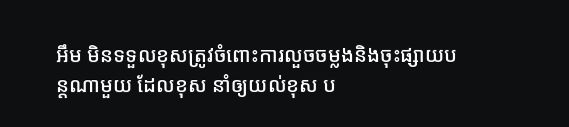អឹម មិនទទួលខុសត្រូវចំពោះការលួចចម្លងនិងចុះផ្សាយបន្តណាមួយ ដែលខុស នាំឲ្យយល់ខុស ប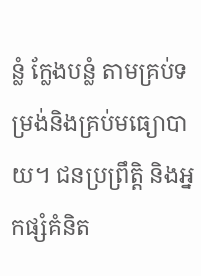ន្លំ ក្លែងបន្លំ តាមគ្រប់ទម្រង់និងគ្រប់មធ្យោបាយ។ ជនប្រព្រឹត្តិ និងអ្នកផ្សំគំនិត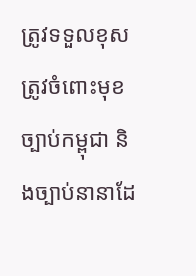ត្រូវទទួលខុសត្រូវចំពោះមុខច្បាប់កម្ពុជា និងច្បាប់នានាដែ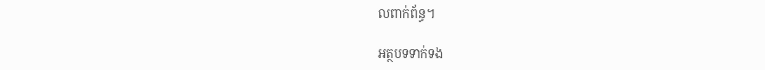លពាក់ព័ន្ធ។

អត្ថបទទាក់ទង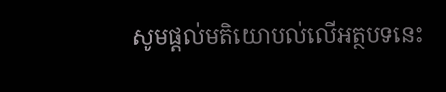សូមផ្ដល់មតិយោបល់លើអត្ថបទនេះ